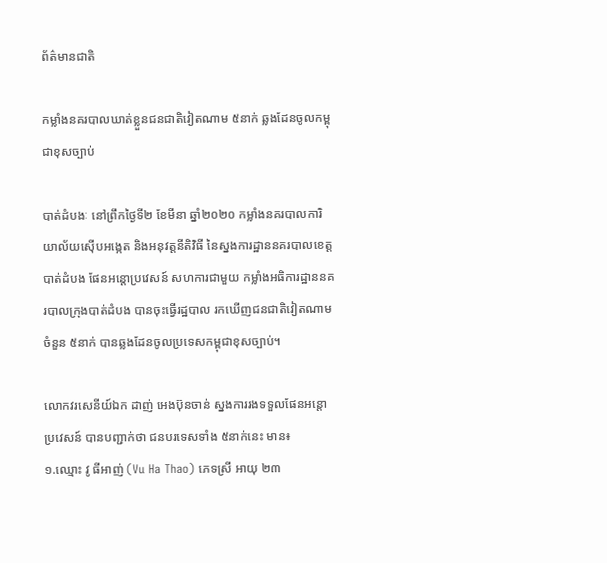ព័ត៌មានជាតិ

កម្លាំងនគរបាលឃាត់ខ្លួនជនជាតិវៀតណាម ៥នាក់ ឆ្លងដែនចូលកម្ពុជាខុសច្បាប់

បាត់ដំបងៈ នៅព្រឹកថ្ងៃទី២ ខែមីនា ឆ្នាំ២០២០ កម្លាំងនគរបាលការិយាល័យស៊ើបអង្កេត និងអនុវត្តនីតិវិធី នៃស្នងការដ្ឋាននគរបាលខេត្តបាត់ដំបង ផែនអន្តោប្រវេសន៍ សហការជាមួយ កម្លាំងអធិការដ្ឋាននគរបាលក្រុងបាត់ដំបង បានចុះធ្វើរដ្ឋបាល រកឃើញជនជាតិវៀតណាមចំនួន ៥នាក់ បានឆ្លងដែនចូលប្រទេសកម្ពុជាខុសច្បាប់។

លោកវរសេនីយ៍ឯក ដាញ់ អេងប៊ុនចាន់ ស្នងការរងទទួលផែនអន្តោប្រវេសន៍ បានបញ្ជាក់ថា ជនបរទេសទាំង ៥នាក់នេះ មាន៖
១.ឈ្មោះ វូ ធីអាញ់ (Vu Ha Thao) ភេទស្រី អាយុ ២៣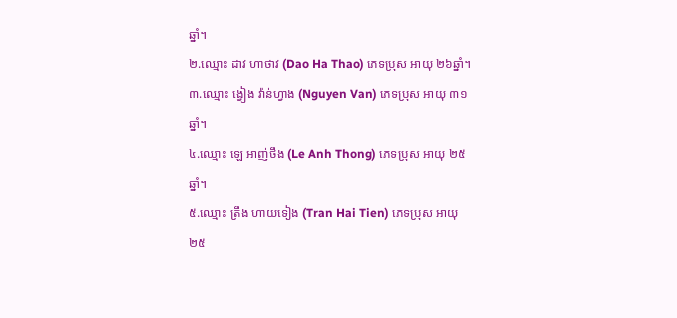ឆ្នាំ។
២.ឈ្មោះ ដាវ ហាថាវ (Dao Ha Thao) ភេទប្រុស អាយុ ២៦ឆ្នាំ។
៣.ឈ្មោះ ង្វៀង វ៉ាន់ហ្វាង (Nguyen Van) ភេទប្រុស អាយុ ៣១ឆ្នាំ។
៤.ឈ្មោះ ឡេ អាញ់ថឹង (Le Anh Thong) ភេទប្រុស អាយុ ២៥ឆ្នាំ។
៥.ឈ្មោះ ត្រឹង ហាយទៀង (Tran Hai Tien) ភេទប្រុស អាយុ ២៥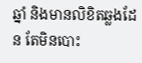ឆ្នាំ និងមានលិខិតឆ្លងដែន តែមិនបោះ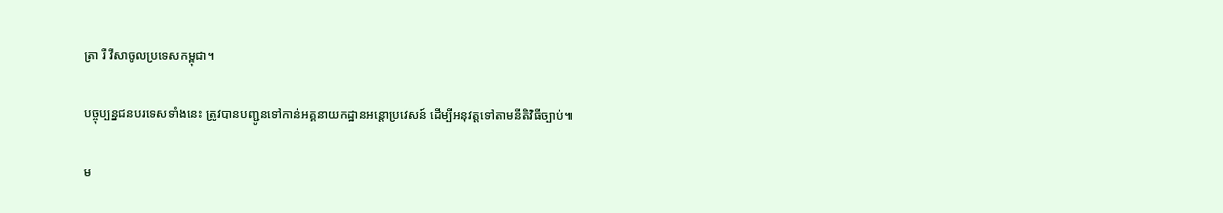ត្រា រឺ វីសាចូលប្រទេសកម្ពុជា។

បច្ចុប្បន្នជនបរទេសទាំងនេះ ត្រូវបានបញ្ជូនទៅកាន់អគ្គនាយកដ្ឋានអន្តោប្រវេសន៍ ដើម្បីអនុវត្តទៅតាមនីតិវិធីច្បាប់៕

ម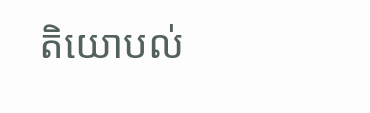តិយោបល់